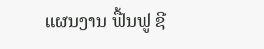ແຜນງານ ຟື້ນຟູ ຊີ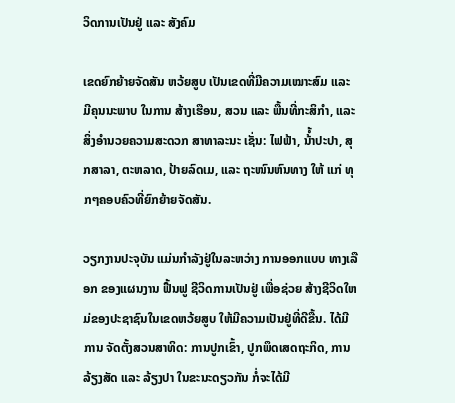ວິດການເປັນຢູ່ ແລະ ສັງຄົມ

ເຂດຍົກຍ້າຍຈັດສັນ ຫວ້ຍສູບ ເປັນເຂດທີ່ມີຄວາມເໝາະສົມ ແລະ ມີຄຸນນະພາບ ໃນການ ສ້າງເຮືອນ, ສວນ ແລະ ພື້ນທີ່ກະສິກຳ, ແລະ ສິ່ງອໍານວຍຄວາມສະດວກ ສາທາລະນະ ເຊັ່ນ: ໄຟຟ້າ, ນ້ໍ້າປະປາ, ສຸກສາລາ, ຕະຫລາດ, ປ້າຍລົດເມ, ແລະ ຖະໜົນຫົນທາງ ໃຫ້ ແກ່ ທຸກໆຄອບຄົວທີ່ຍົກຍ້າຍຈັດສັນ.

ວຽກງານປະຈຸບັນ ແມ່ນກຳລັງຢູ່ໃນລະຫວ່າງ ການອອກແບບ ທາງເລືອກ ຂອງແຜນງານ ຟື້ນຟູ ຊີວິດການເປັນຢູ່ ເພື່ອຊ່ວຍ ສ້າງຊີວິດໃຫມ່ຂອງປະຊາຊົນໃນເຂດຫວ້ຍສູບ ໃຫ້ມີຄວາມເປັນຢູ່ທີ່ດີຂື້ນ. ໄດ້ມີການ ຈັດຕັ້ງສວນສາທິດ: ການປູກເຂົ້າ, ປູກພຶດເສດຖະກິດ, ການລ້ຽງສັດ ແລະ ລ້ຽງປາ ໃນຂະນະດຽວກັນ ກໍ່ຈະໄດ້ມີ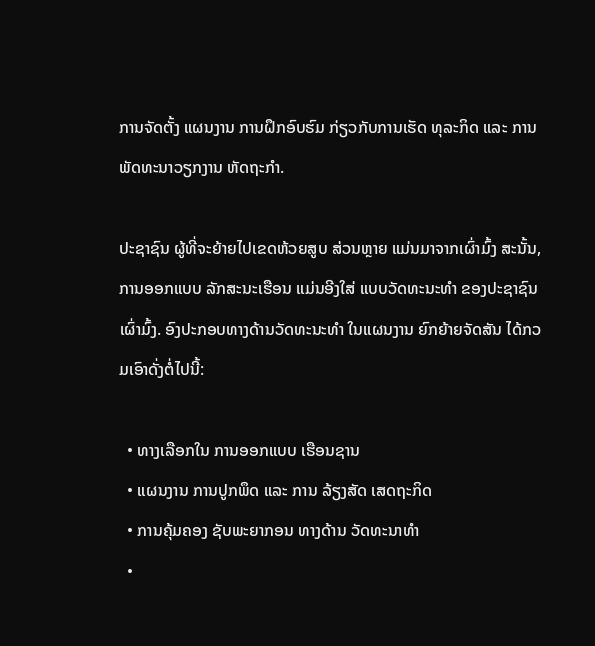ການຈັດຕັ້ງ ແຜນງານ ການຝຶກອົບຮົມ ກ່ຽວກັບການເຮັດ ທຸລະກິດ ແລະ ການພັດທະນາວຽກງານ ຫັດຖະກຳ.

ປະຊາຊົນ ຜູ້ທີ່ຈະຍ້າຍໄປເຂດຫ້ວຍສູບ ສ່ວນຫຼາຍ ແມ່ນມາຈາກເຜົ່າມົ້ງ ສະນັ້ນ, ການອອກແບບ ລັກສະນະເຮືອນ ແມ່ນອີງໃສ່ ແບບວັດທະນະທຳ ຂອງປະຊາຊົນເຜົ່າມົ້ງ. ອົງປະກອບທາງດ້ານວັດທະນະທຳ ໃນແຜນງານ ຍົກຍ້າຍຈັດສັນ ໄດ້ກວມເອົາດັ່ງຕໍ່ໄປນີ້:

  • ທາງເລືອກໃນ ການອອກແບບ ເຮືອນຊານ
  • ແຜນງານ ການປູກພຶດ ແລະ ການ ລ້ຽງສັດ ເສດຖະກິດ
  • ການຄຸ້ມຄອງ ຊັບພະຍາກອນ ທາງດ້ານ ວັດທະນາທຳ
  •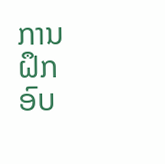ການຝຶກ ອົບ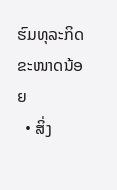ຮົມທຸລະກິດ ຂະໜາດນ້ອຍ
  • ສິ່ງ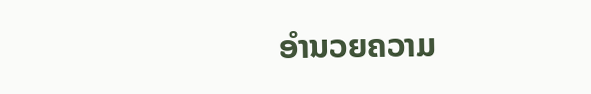ອຳນວຍຄວາມ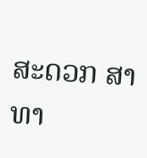ສະດວກ ສາທາ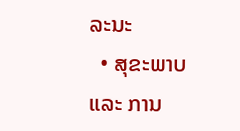ລະນະ
  • ສຸຂະພາບ ແລະ ການ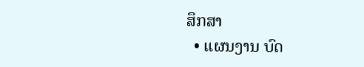ສຶກສາ
  • ແຜນງານ ບົດ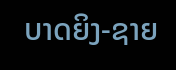ບາດຍິງ-ຊາຍ